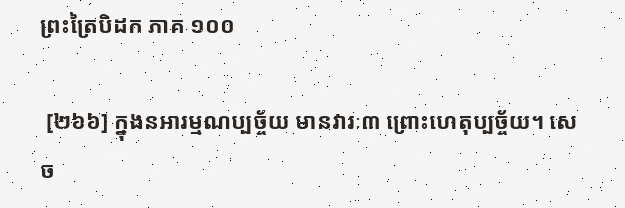ព្រះត្រៃបិដក ភាគ ១០០

 [២៦៦] ក្នុងនអារម្មណប្បច្ច័យ មានវារៈ៣ ព្រោះហេតុប្បច្ច័យ។ សេច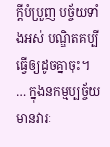ក្តីបំប្រួញ បច្ច័យទាំងអស់ បណ្ឌិតគប្បីធ្វើឲ្យដូចគ្នាចុះ។ … ក្នុងនកម្មប្បច្ច័យ មានវារៈ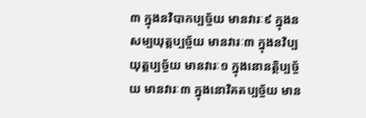៣ ក្នុងនវិបាកប្បច្ច័យ មានវារៈ៩ ក្នុងនសម្បយុត្តប្បច្ច័យ មានវារៈ៣ ក្នុងនវិប្បយុត្តប្បច្ច័យ មានវារៈ១ ក្នុងនោនត្ថិប្បច្ច័យ មានវារៈ៣ ក្នុងនោវិគតប្បច្ច័យ មាន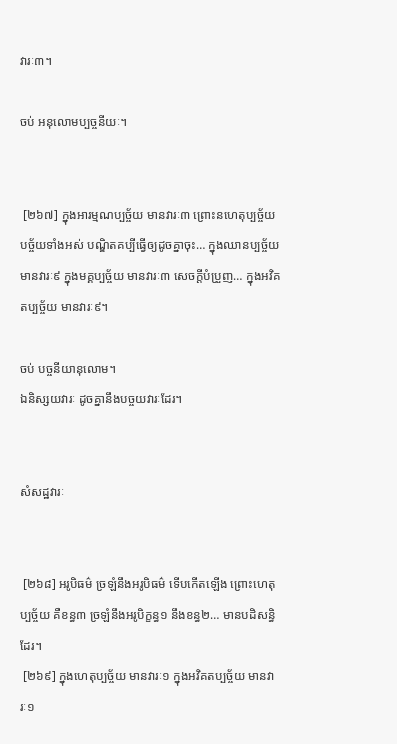វារៈ៣។

ចប់ អនុលោមប្បច្ចនីយៈ។


 [២៦៧] ក្នុងអារម្មណប្បច្ច័យ មានវារៈ៣ ព្រោះនហេតុប្បច្ច័យ បច្ច័យទាំងអស់ បណ្ឌិតគប្បីធ្វើឲ្យដូចគ្នាចុះ… ក្នុងឈានប្បច្ច័យ មានវារៈ៩ ក្នុងមគ្គប្បច្ច័យ មានវារៈ៣ សេចក្តីបំប្រួញ… ក្នុងអវិគតប្បច្ច័យ មានវារៈ៩។

ចប់ បច្ចនីយានុលោម។
ឯនិស្សយវារៈ ដូចគ្នានឹងបច្ចយវារៈដែរ។


សំសដ្ឋវារៈ


 [២៦៨] អរូបិធម៌ ច្រឡំនឹងអរូបិធម៌ ទើបកើតឡើង ព្រោះហេតុប្បច្ច័យ គឺខន្ធ៣ ច្រឡំនឹងអរូបិក្ខន្ធ១ នឹងខន្ធ២… មានបដិសន្ធិដែរ។
 [២៦៩] ក្នុងហេតុប្បច្ច័យ មានវារៈ១ ក្នុងអវិគតប្បច្ច័យ មានវារៈ១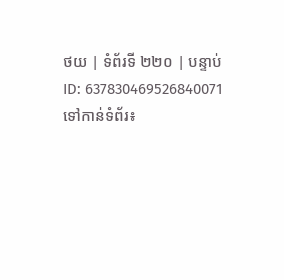ថយ | ទំព័រទី ២២០ | បន្ទាប់
ID: 637830469526840071
ទៅកាន់ទំព័រ៖